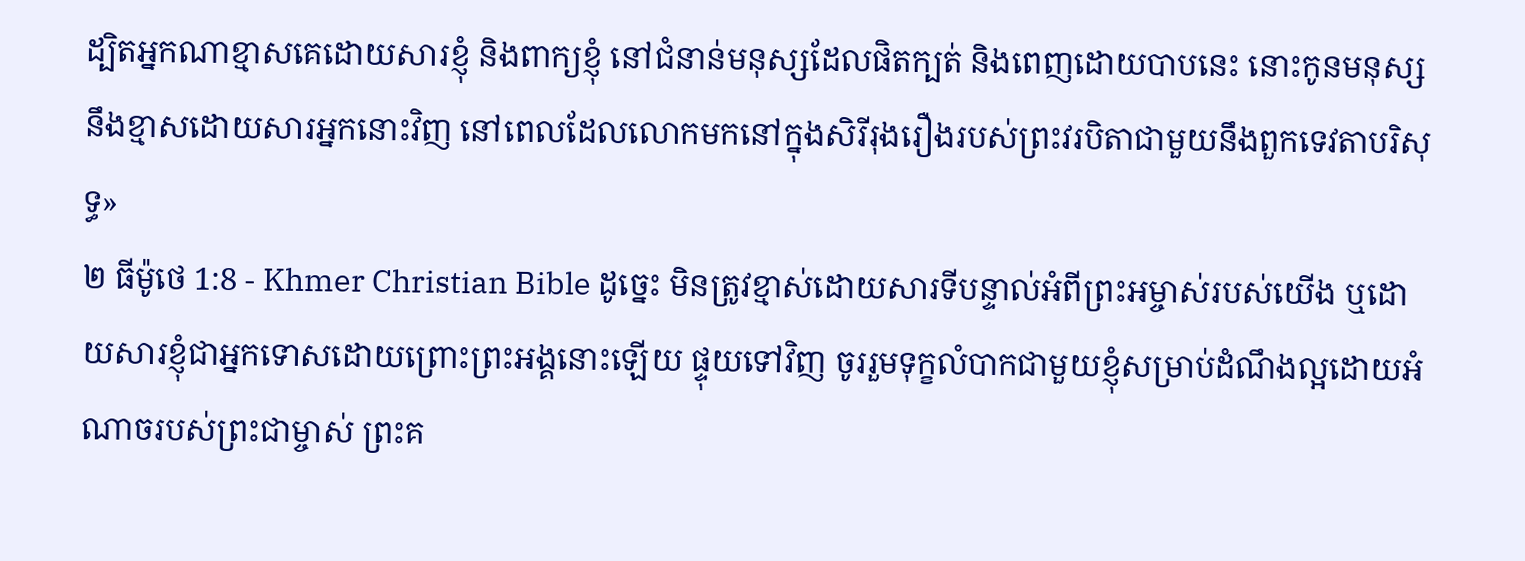ដ្បិតអ្នកណាខ្មាសគេដោយសារខ្ញុំ និងពាក្យខ្ញុំ នៅជំនាន់មនុស្សដែលផិតក្បត់ និងពេញដោយបាបនេះ នោះកូនមនុស្សនឹងខ្មាសដោយសារអ្នកនោះវិញ នៅពេលដែលលោកមកនៅក្នុងសិរីរុងរឿងរបស់ព្រះវរបិតាជាមួយនឹងពួកទេវតាបរិសុទ្ធ»
២ ធីម៉ូថេ 1:8 - Khmer Christian Bible ដូច្នេះ មិនត្រូវខ្មាស់ដោយសារទីបន្ទាល់អំពីព្រះអម្ចាស់របស់យើង ឬដោយសារខ្ញុំជាអ្នកទោសដោយព្រោះព្រះអង្គនោះឡើយ ផ្ទុយទៅវិញ ចូររួមទុក្ខលំបាកជាមួយខ្ញុំសម្រាប់ដំណឹងល្អដោយអំណាចរបស់ព្រះជាម្ចាស់ ព្រះគ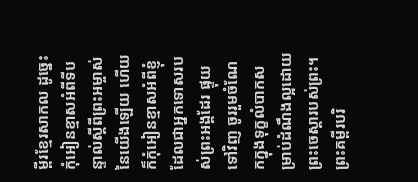ម្ពីរខ្មែរសាកល ដូច្នេះ កុំអៀនខ្មាសអំពីទីបន្ទាល់ស្ដីពីព្រះអម្ចាស់នៃយើងឡើយ ហើយក៏កុំអៀនខ្មាសអំពីខ្ញុំដែលជាអ្នកទោសរបស់ព្រះអង្គដែរ ផ្ទុយទៅវិញ ចូររួមចំណែកក្នុងទុក្ខលំបាកសម្រាប់ដំណឹងល្អដោយព្រះចេស្ដារបស់ព្រះ។ ព្រះគម្ពីរបរិ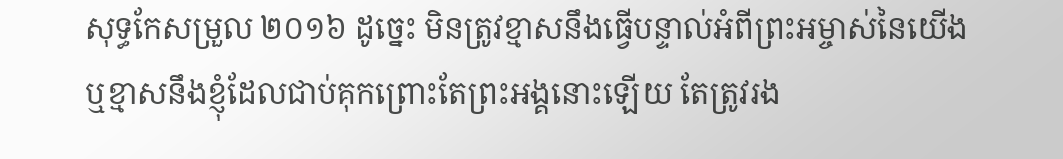សុទ្ធកែសម្រួល ២០១៦ ដូច្នេះ មិនត្រូវខ្មាសនឹងធ្វើបន្ទាល់អំពីព្រះអម្ចាស់នៃយើង ឬខ្មាសនឹងខ្ញុំដែលជាប់គុកព្រោះតែព្រះអង្គនោះឡើយ តែត្រូវរង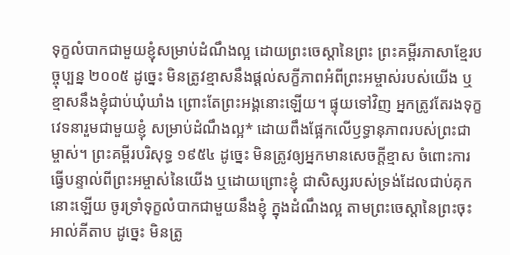ទុក្ខលំបាកជាមួយខ្ញុំសម្រាប់ដំណឹងល្អ ដោយព្រះចេស្តានៃព្រះ ព្រះគម្ពីរភាសាខ្មែរបច្ចុប្បន្ន ២០០៥ ដូច្នេះ មិនត្រូវខ្មាសនឹងផ្ដល់សក្ខីភាពអំពីព្រះអម្ចាស់របស់យើង ឬខ្មាសនឹងខ្ញុំជាប់ឃុំឃាំង ព្រោះតែព្រះអង្គនោះឡើយ។ ផ្ទុយទៅវិញ អ្នកត្រូវតែរងទុក្ខវេទនារួមជាមួយខ្ញុំ សម្រាប់ដំណឹងល្អ* ដោយពឹងផ្អែកលើឫទ្ធានុភាពរបស់ព្រះជាម្ចាស់។ ព្រះគម្ពីរបរិសុទ្ធ ១៩៥៤ ដូច្នេះ មិនត្រូវឲ្យអ្នកមានសេចក្ដីខ្មាស ចំពោះការធ្វើបន្ទាល់ពីព្រះអម្ចាស់នៃយើង ឬដោយព្រោះខ្ញុំ ជាសិស្សរបស់ទ្រង់ដែលជាប់គុកនោះឡើយ ចូរទ្រាំទុក្ខលំបាកជាមួយនឹងខ្ញុំ ក្នុងដំណឹងល្អ តាមព្រះចេស្តានៃព្រះចុះ អាល់គីតាប ដូច្នេះ មិនត្រូ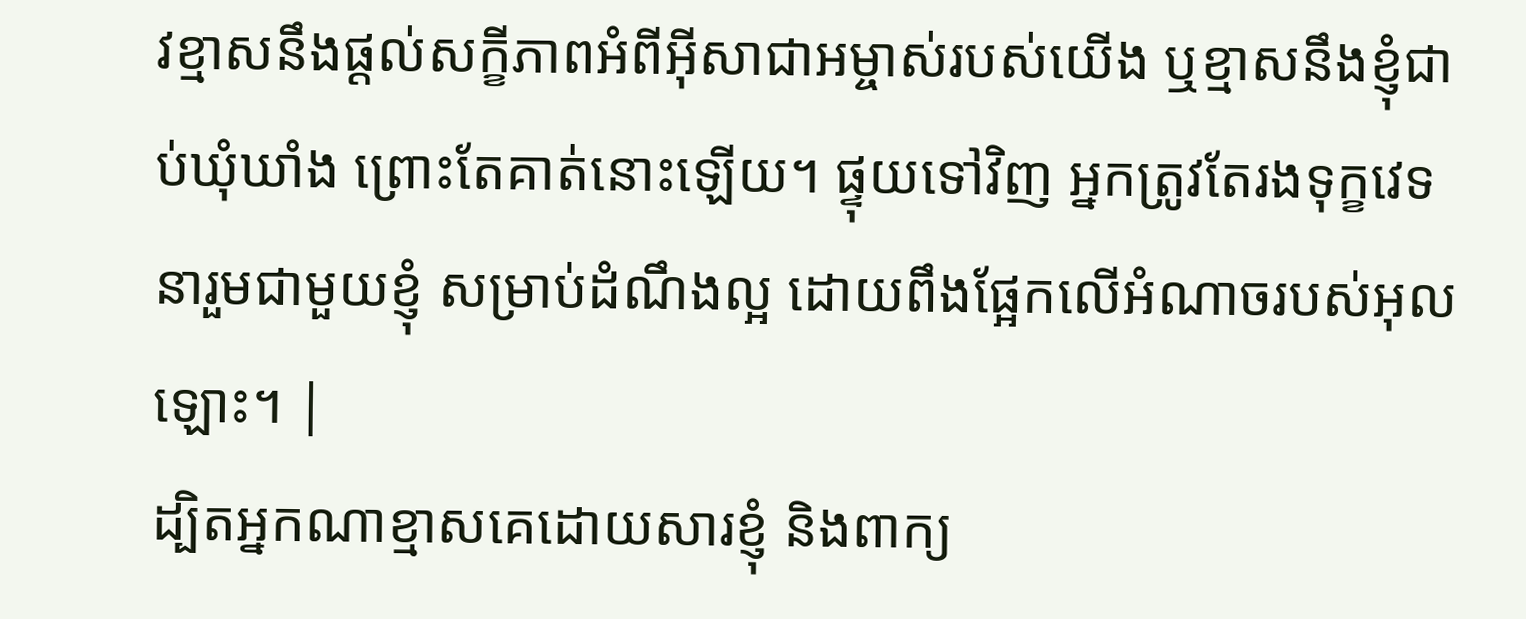វខ្មាសនឹងផ្ដល់សក្ខីភាពអំពីអ៊ីសាជាអម្ចាស់របស់យើង ឬខ្មាសនឹងខ្ញុំជាប់ឃុំឃាំង ព្រោះតែគាត់នោះឡើយ។ ផ្ទុយទៅវិញ អ្នកត្រូវតែរងទុក្ខវេទនារួមជាមួយខ្ញុំ សម្រាប់ដំណឹងល្អ ដោយពឹងផ្អែកលើអំណាចរបស់អុលឡោះ។ |
ដ្បិតអ្នកណាខ្មាសគេដោយសារខ្ញុំ និងពាក្យ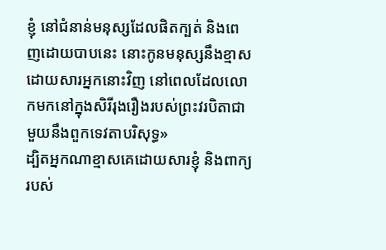ខ្ញុំ នៅជំនាន់មនុស្សដែលផិតក្បត់ និងពេញដោយបាបនេះ នោះកូនមនុស្សនឹងខ្មាសដោយសារអ្នកនោះវិញ នៅពេលដែលលោកមកនៅក្នុងសិរីរុងរឿងរបស់ព្រះវរបិតាជាមួយនឹងពួកទេវតាបរិសុទ្ធ»
ដ្បិតអ្នកណាខ្មាសគេដោយសារខ្ញុំ និងពាក្យរបស់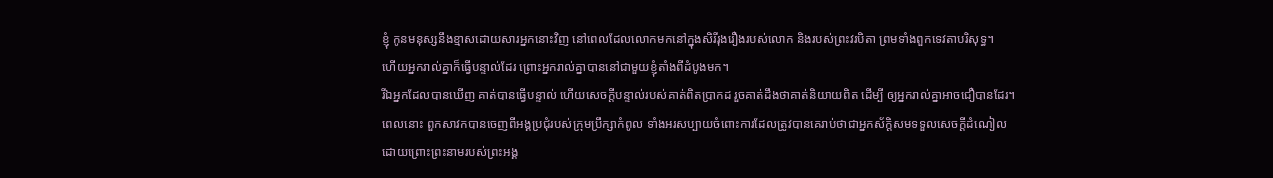ខ្ញុំ កូនមនុស្សនឹងខ្មាសដោយសារអ្នកនោះវិញ នៅពេលដែលលោកមកនៅក្នុងសិរីរុងរឿងរបស់លោក និងរបស់ព្រះវរបិតា ព្រមទាំងពួកទេវតាបរិសុទ្ធ។
ហើយអ្នករាល់គ្នាក៏ធ្វើបន្ទាល់ដែរ ព្រោះអ្នករាល់គ្នាបាននៅជាមួយខ្ញុំតាំងពីដំបូងមក។
រីឯអ្នកដែលបានឃើញ គាត់បានធ្វើបន្ទាល់ ហើយសេចក្ដីបន្ទាល់របស់គាត់ពិតប្រាកដ រួចគាត់ដឹងថាគាត់និយាយពិត ដើម្បី ឲ្យអ្នករាល់គ្នាអាចជឿបានដែរ។
ពេលនោះ ពួកសាវកបានចេញពីអង្គប្រជុំរបស់ក្រុមប្រឹក្សាកំពូល ទាំងអរសប្បាយចំពោះការដែលត្រូវបានគេរាប់ថាជាអ្នកស័ក្ដិសមទទួលសេចក្ដីដំណៀល ដោយព្រោះព្រះនាមរបស់ព្រះអង្គ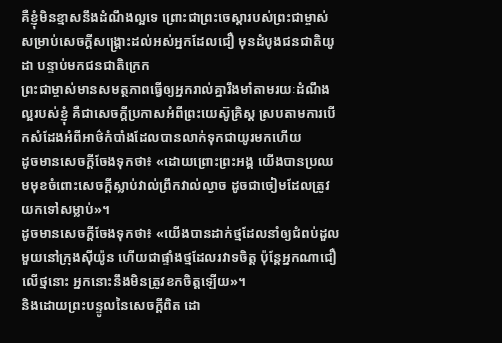គឺខ្ញុំមិនខ្មាសនឹងដំណឹងល្អទេ ព្រោះជាព្រះចេស្ដារបស់ព្រះជាម្ចាស់សម្រាប់សេចក្ដីសង្គ្រោះដល់អស់អ្នកដែលជឿ មុនដំបូងជនជាតិយូដា បន្ទាប់មកជនជាតិក្រេក
ព្រះជាម្ចាស់មានសមត្ថភាពធ្វើឲ្យអ្នករាល់គ្នារឹងមាំតាមរយៈដំណឹងល្អរបស់ខ្ញុំ គឺជាសេចក្ដីប្រកាសអំពីព្រះយេស៊ូគ្រិស្ដ ស្របតាមការបើកសំដែងអំពីអាថ៌កំបាំងដែលបានលាក់ទុកជាយូរមកហើយ
ដូចមានសេចក្ដីចែងទុកថា៖ «ដោយព្រោះព្រះអង្គ យើងបានប្រឈមមុខចំពោះសេចក្ដីស្លាប់វាល់ព្រឹកវាល់ល្ងាច ដូចជាចៀមដែលត្រូវយកទៅសម្លាប់»។
ដូចមានសេចក្ដីចែងទុកថា៖ «យើងបានដាក់ថ្មដែលនាំឲ្យជំពប់ដួលមួយនៅក្រុងស៊ីយ៉ូន ហើយជាផ្ទាំងថ្មដែលរវាទចិត្ដ ប៉ុន្ដែអ្នកណាជឿលើថ្មនោះ អ្នកនោះនឹងមិនត្រូវខកចិត្ដឡើយ»។
និងដោយព្រះបន្ទូលនៃសេចក្ដីពិត ដោ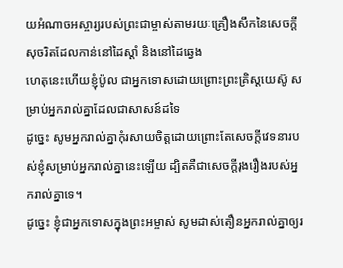យអំណាចអស្ចារ្យរបស់ព្រះជាម្ចាស់តាមរយៈគ្រឿងសឹកនៃសេចក្ដីសុចរិតដែលកាន់នៅដៃស្ដាំ និងនៅដៃឆ្វេង
ហេតុនេះហើយខ្ញុំប៉ូល ជាអ្នកទោសដោយព្រោះព្រះគ្រិស្ដយេស៊ូ សម្រាប់អ្នករាល់គ្នាដែលជាសាសន៍ដទៃ
ដូច្នេះ សូមអ្នករាល់គ្នាកុំរសាយចិត្ដដោយព្រោះតែសេចក្ដីវេទនារបស់ខ្ញុំសម្រាប់អ្នករាល់គ្នានេះឡើយ ដ្បិតគឺជាសេចក្ដីរុងរឿងរបស់អ្នករាល់គ្នាទេ។
ដូច្នេះ ខ្ញុំជាអ្នកទោសក្នុងព្រះអម្ចាស់ សូមដាស់តឿនអ្នករាល់គ្នាឲ្យរ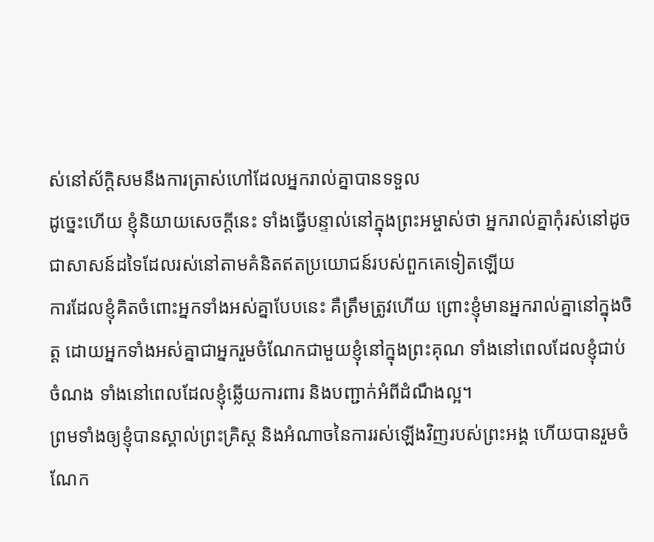ស់នៅស័ក្តិសមនឹងការត្រាស់ហៅដែលអ្នករាល់គ្នាបានទទួល
ដូច្នេះហើយ ខ្ញុំនិយាយសេចក្ដីនេះ ទាំងធ្វើបន្ទាល់នៅក្នុងព្រះអម្ចាស់ថា អ្នករាល់គ្នាកុំរស់នៅដូចជាសាសន៍ដទៃដែលរស់នៅតាមគំនិតឥតប្រយោជន៍របស់ពួកគេទៀតឡើយ
ការដែលខ្ញុំគិតចំពោះអ្នកទាំងអស់គ្នាបែបនេះ គឺត្រឹមត្រូវហើយ ព្រោះខ្ញុំមានអ្នករាល់គ្នានៅក្នុងចិត្ត ដោយអ្នកទាំងអស់គ្នាជាអ្នករួមចំណែកជាមួយខ្ញុំនៅក្នុងព្រះគុណ ទាំងនៅពេលដែលខ្ញុំជាប់ចំណង ទាំងនៅពេលដែលខ្ញុំឆ្លើយការពារ និងបញ្ជាក់អំពីដំណឹងល្អ។
ព្រមទាំងឲ្យខ្ញុំបានស្គាល់ព្រះគ្រិស្ដ និងអំណាចនៃការរស់ឡើងវិញរបស់ព្រះអង្គ ហើយបានរួមចំណែក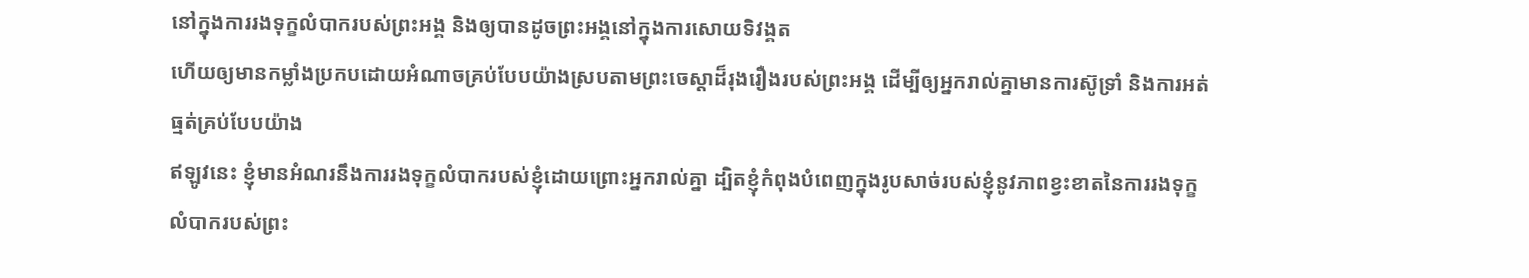នៅក្នុងការរងទុក្ខលំបាករបស់ព្រះអង្គ និងឲ្យបានដូចព្រះអង្គនៅក្នុងការសោយទិវង្គត
ហើយឲ្យមានកម្លាំងប្រកបដោយអំណាចគ្រប់បែបយ៉ាងស្របតាមព្រះចេស្ដាដ៏រុងរឿងរបស់ព្រះអង្គ ដើម្បីឲ្យអ្នករាល់គ្នាមានការស៊ូទ្រាំ និងការអត់ធ្មត់គ្រប់បែបយ៉ាង
ឥឡូវនេះ ខ្ញុំមានអំណរនឹងការរងទុក្ខលំបាករបស់ខ្ញុំដោយព្រោះអ្នករាល់គ្នា ដ្បិតខ្ញុំកំពុងបំពេញក្នុងរូបសាច់របស់ខ្ញុំនូវភាពខ្វះខាតនៃការរងទុក្ខលំបាករបស់ព្រះ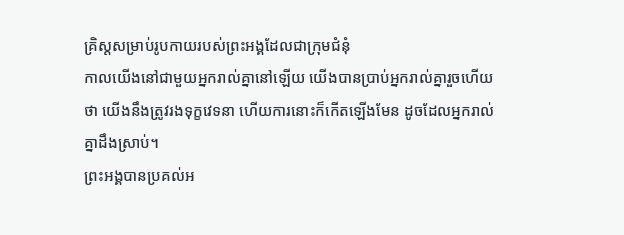គ្រិស្ដសម្រាប់រូបកាយរបស់ព្រះអង្គដែលជាក្រុមជំនុំ
កាលយើងនៅជាមួយអ្នករាល់គ្នានៅឡើយ យើងបានប្រាប់អ្នករាល់គ្នារួចហើយថា យើងនឹងត្រូវរងទុក្ខវេទនា ហើយការនោះក៏កើតឡើងមែន ដូចដែលអ្នករាល់គ្នាដឹងស្រាប់។
ព្រះអង្គបានប្រគល់អ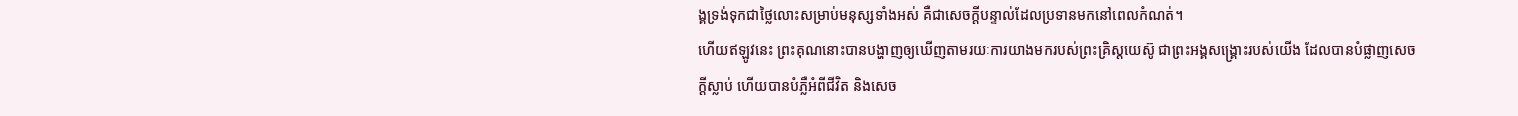ង្គទ្រង់ទុកជាថ្លៃលោះសម្រាប់មនុស្សទាំងអស់ គឺជាសេចក្ដីបន្ទាល់ដែលប្រទានមកនៅពេលកំណត់។
ហើយឥឡូវនេះ ព្រះគុណនោះបានបង្ហាញឲ្យឃើញតាមរយៈការយាងមករបស់ព្រះគ្រិស្ដយេស៊ូ ជាព្រះអង្គសង្គ្រោះរបស់យើង ដែលបានបំផ្លាញសេចក្ដីស្លាប់ ហើយបានបំភ្លឺអំពីជីវិត និងសេច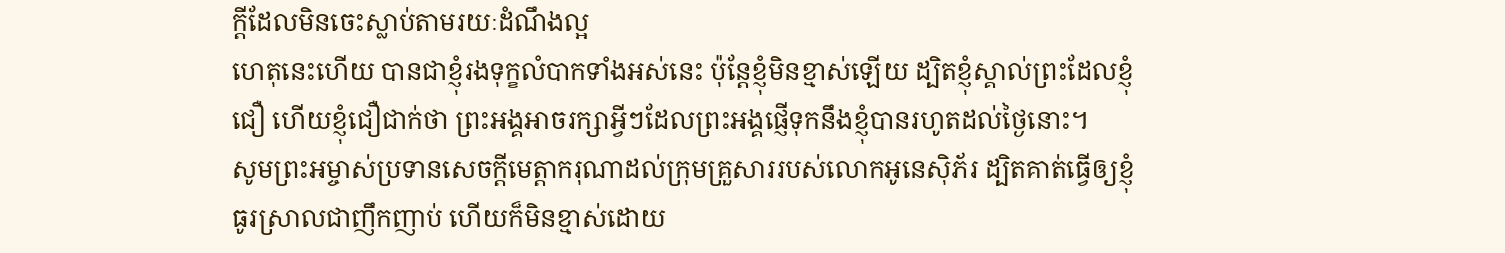ក្ដីដែលមិនចេះស្លាប់តាមរយៈដំណឹងល្អ
ហេតុនេះហើយ បានជាខ្ញុំរងទុក្ខលំបាកទាំងអស់នេះ ប៉ុន្ដែខ្ញុំមិនខ្មាស់ឡើយ ដ្បិតខ្ញុំស្គាល់ព្រះដែលខ្ញុំជឿ ហើយខ្ញុំជឿជាក់ថា ព្រះអង្គអាចរក្សាអ្វីៗដែលព្រះអង្គផ្ញើទុកនឹងខ្ញុំបានរហូតដល់ថ្ងៃនោះ។
សូមព្រះអម្ចាស់ប្រទានសេចក្ដីមេត្តាករុណាដល់ក្រុមគ្រួសាររបស់លោកអូនេស៊ិភ័រ ដ្បិតគាត់ធ្វើឲ្យខ្ញុំធូរស្រាលជាញឹកញាប់ ហើយក៏មិនខ្មាស់ដោយ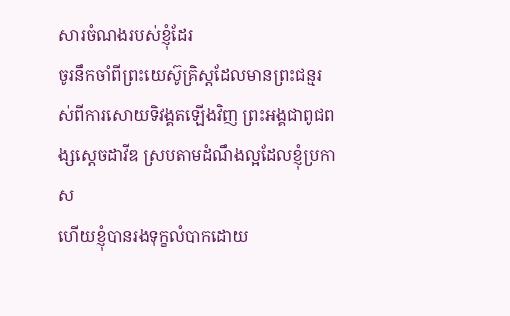សារចំណងរបស់ខ្ញុំដែរ
ចូរនឹកចាំពីព្រះយេស៊ូគ្រិស្ដដែលមានព្រះជន្មរស់ពីការសោយទិវង្គតឡើងវិញ ព្រះអង្គជាពូជពង្សស្តេចដាវីឌ ស្របតាមដំណឹងល្អដែលខ្ញុំប្រកាស
ហើយខ្ញុំបានរងទុក្ខលំបាកដោយ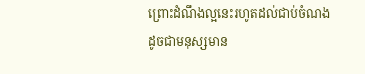ព្រោះដំណឹងល្អនេះរហូតដល់ជាប់ចំណងដូចជាមនុស្សមាន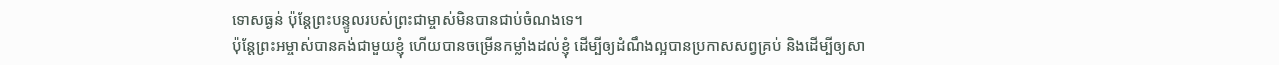ទោសធ្ងន់ ប៉ុន្ដែព្រះបន្ទូលរបស់ព្រះជាម្ចាស់មិនបានជាប់ចំណងទេ។
ប៉ុន្ដែព្រះអម្ចាស់បានគង់ជាមួយខ្ញុំ ហើយបានចម្រើនកម្លាំងដល់ខ្ញុំ ដើម្បីឲ្យដំណឹងល្អបានប្រកាសសព្វគ្រប់ និងដើម្បីឲ្យសា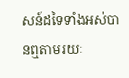សន៍ដទៃទាំងអស់បានឮតាមរយៈ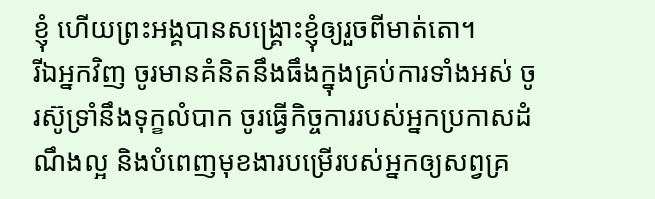ខ្ញុំ ហើយព្រះអង្គបានសង្គ្រោះខ្ញុំឲ្យរួចពីមាត់តោ។
រីឯអ្នកវិញ ចូរមានគំនិតនឹងធឹងក្នុងគ្រប់ការទាំងអស់ ចូរស៊ូទ្រាំនឹងទុក្ខលំបាក ចូរធ្វើកិច្ចការរបស់អ្នកប្រកាសដំណឹងល្អ និងបំពេញមុខងារបម្រើរបស់អ្នកឲ្យសព្វគ្រ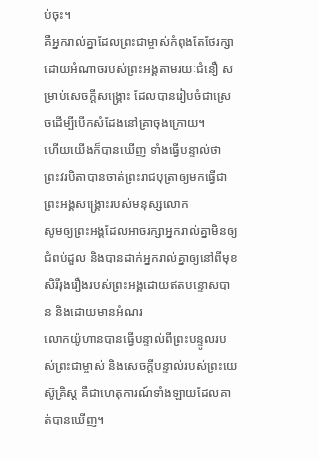ប់ចុះ។
គឺអ្នករាល់គ្នាដែលព្រះជាម្ចាស់កំពុងតែថែរក្សាដោយអំណាចរបស់ព្រះអង្គតាមរយៈជំនឿ សម្រាប់សេចក្ដីសង្គ្រោះ ដែលបានរៀបចំជាស្រេចដើម្បីបើកសំដែងនៅគ្រាចុងក្រោយ។
ហើយយើងក៏បានឃើញ ទាំងធ្វើបន្ទាល់ថា ព្រះវរបិតាបានចាត់ព្រះរាជបុត្រាឲ្យមកធ្វើជាព្រះអង្គសង្គ្រោះរបស់មនុស្សលោក
សូមឲ្យព្រះអង្គដែលអាចរក្សាអ្នករាល់គ្នាមិនឲ្យជំពប់ដួល និងបានដាក់អ្នករាល់គ្នាឲ្យនៅពីមុខសិរីរុងរឿងរបស់ព្រះអង្គដោយឥតបន្ទោសបាន និងដោយមានអំណរ
លោកយ៉ូហានបានធ្វើបន្ទាល់ពីព្រះបន្ទូលរបស់ព្រះជាម្ចាស់ និងសេចក្ដីបន្ទាល់របស់ព្រះយេស៊ូគ្រិស្ដ គឺជាហេតុការណ៍ទាំងឡាយដែលគាត់បានឃើញ។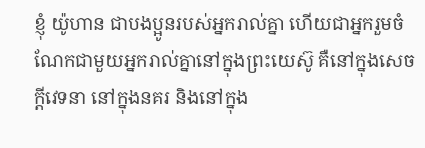ខ្ញុំ យ៉ូហាន ជាបងប្អូនរបស់អ្នករាល់គ្នា ហើយជាអ្នករួមចំណែកជាមួយអ្នករាល់គ្នានៅក្នុងព្រះយេស៊ូ គឺនៅក្នុងសេចក្ដីវេទនា នៅក្នុងនគរ និងនៅក្នុង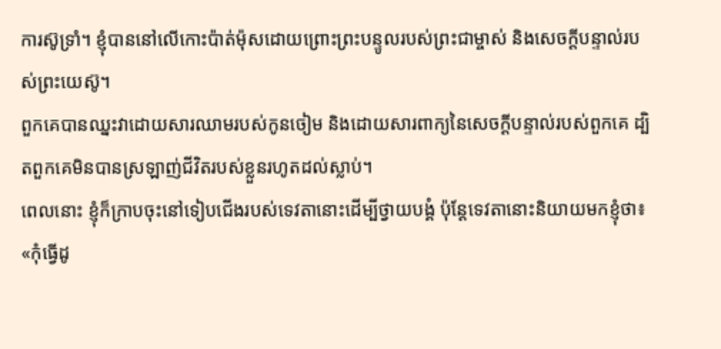ការស៊ូទ្រាំ។ ខ្ញុំបាននៅលើកោះប៉ាត់ម៉ុសដោយព្រោះព្រះបន្ទូលរបស់ព្រះជាម្ចាស់ និងសេចក្ដីបន្ទាល់របស់ព្រះយេស៊ូ។
ពួកគេបានឈ្នះវាដោយសារឈាមរបស់កូនចៀម និងដោយសារពាក្យនៃសេចក្ដីបន្ទាល់របស់ពួកគេ ដ្បិតពួកគេមិនបានស្រឡាញ់ជីវិតរបស់ខ្លួនរហូតដល់ស្លាប់។
ពេលនោះ ខ្ញុំក៏ក្រាបចុះនៅទៀបជើងរបស់ទេវតានោះដើម្បីថ្វាយបង្គំ ប៉ុន្ដែទេវតានោះនិយាយមកខ្ញុំថា៖ «កុំធ្វើដូ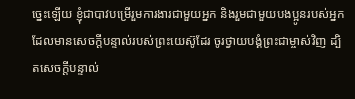ច្នេះឡើយ ខ្ញុំជាបាវបម្រើរួមការងារជាមួយអ្នក និងរួមជាមួយបងប្អូនរបស់អ្នកដែលមានសេចក្ដីបន្ទាល់របស់ព្រះយេស៊ូដែរ ចូរថ្វាយបង្គំព្រះជាម្ចាស់វិញ ដ្បិតសេចក្ដីបន្ទាល់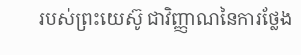របស់ព្រះយេស៊ូ ជាវិញ្ញាណនៃការថ្លែង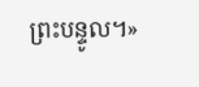ព្រះបន្ទូល។»